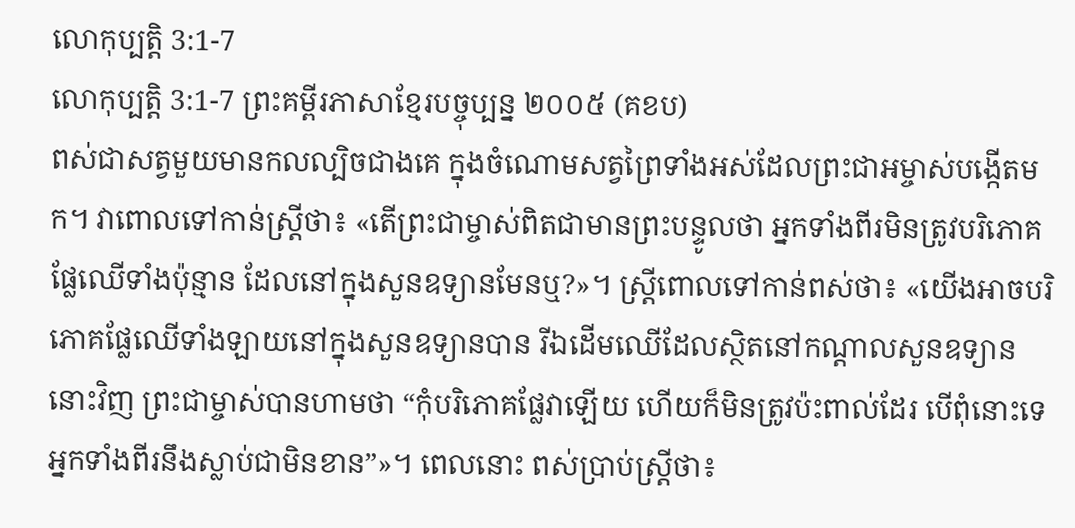លោកុប្បត្តិ 3:1-7
លោកុប្បត្តិ 3:1-7 ព្រះគម្ពីរភាសាខ្មែរបច្ចុប្បន្ន ២០០៥ (គខប)
ពស់ជាសត្វមួយមានកលល្បិចជាងគេ ក្នុងចំណោមសត្វព្រៃទាំងអស់ដែលព្រះជាអម្ចាស់បង្កើតមក។ វាពោលទៅកាន់ស្ត្រីថា៖ «តើព្រះជាម្ចាស់ពិតជាមានព្រះបន្ទូលថា អ្នកទាំងពីរមិនត្រូវបរិភោគផ្លែឈើទាំងប៉ុន្មាន ដែលនៅក្នុងសួនឧទ្យានមែនឬ?»។ ស្ត្រីពោលទៅកាន់ពស់ថា៖ «យើងអាចបរិភោគផ្លែឈើទាំងឡាយនៅក្នុងសួនឧទ្យានបាន រីឯដើមឈើដែលស្ថិតនៅកណ្ដាលសួនឧទ្យាននោះវិញ ព្រះជាម្ចាស់បានហាមថា “កុំបរិភោគផ្លែវាឡើយ ហើយក៏មិនត្រូវប៉ះពាល់ដែរ បើពុំនោះទេ អ្នកទាំងពីរនឹងស្លាប់ជាមិនខាន”»។ ពេលនោះ ពស់ប្រាប់ស្ត្រីថា៖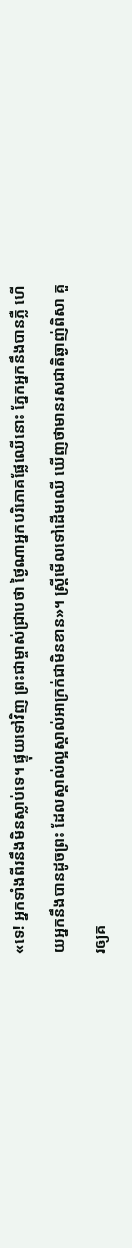«ទេ! អ្នកទាំងពីរនឹងមិនស្លាប់ទេ។ ផ្ទុយទៅវិញ ព្រះជាម្ចាស់ជ្រាបថា ថ្ងៃណាអ្នកបរិភោគផ្លែឈើនោះ ភ្នែកអ្នកនឹងបានភ្លឺ ហើយអ្នកនឹងបានដូចព្រះ ដែលស្គាល់ល្អស្គាល់អាក្រក់ជាមិនខាន»។ ស្ត្រីមើលទៅដើមឈើ ឃើញថាមានរសជាតិឆ្ងាញ់ពិសា គួរឲ្យគ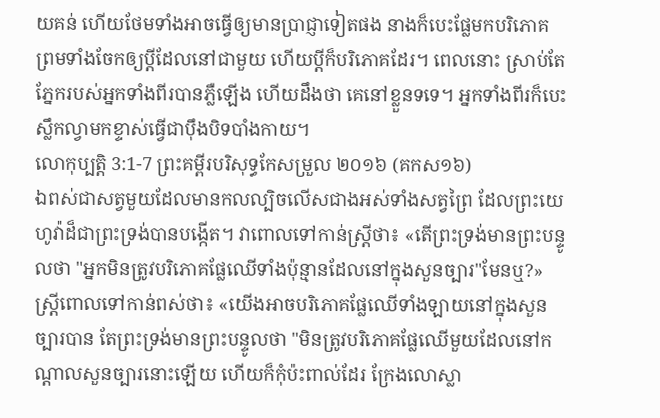យគន់ ហើយថែមទាំងអាចធ្វើឲ្យមានប្រាជ្ញាទៀតផង នាងក៏បេះផ្លែមកបរិភោគ ព្រមទាំងចែកឲ្យប្ដីដែលនៅជាមួយ ហើយប្ដីក៏បរិភោគដែរ។ ពេលនោះ ស្រាប់តែភ្នែករបស់អ្នកទាំងពីរបានភ្លឺឡើង ហើយដឹងថា គេនៅខ្លួនទទេ។ អ្នកទាំងពីរក៏បេះស្លឹកល្វាមកខ្ទាស់ធ្វើជាប៉ឹងបិទបាំងកាយ។
លោកុប្បត្តិ 3:1-7 ព្រះគម្ពីរបរិសុទ្ធកែសម្រួល ២០១៦ (គកស១៦)
ឯពស់ជាសត្វមួយដែលមានកលល្បិចលើសជាងអស់ទាំងសត្វព្រៃ ដែលព្រះយេហូវ៉ាដ៏ជាព្រះទ្រង់បានបង្កើត។ វាពោលទៅកាន់ស្ត្រីថា៖ «តើព្រះទ្រង់មានព្រះបន្ទូលថា "អ្នកមិនត្រូវបរិភោគផ្លែឈើទាំងប៉ុន្មានដែលនៅក្នុងសួនច្បារ"មែនឬ?» ស្ត្រីពោលទៅកាន់ពស់ថា៖ «យើងអាចបរិភោគផ្លែឈើទាំងឡាយនៅក្នុងសួនច្បារបាន តែព្រះទ្រង់មានព្រះបន្ទូលថា "មិនត្រូវបរិភោគផ្លែឈើមួយដែលនៅកណ្ដាលសួនច្បារនោះឡើយ ហើយក៏កុំប៉ះពាល់ដែរ ក្រែងលោស្លា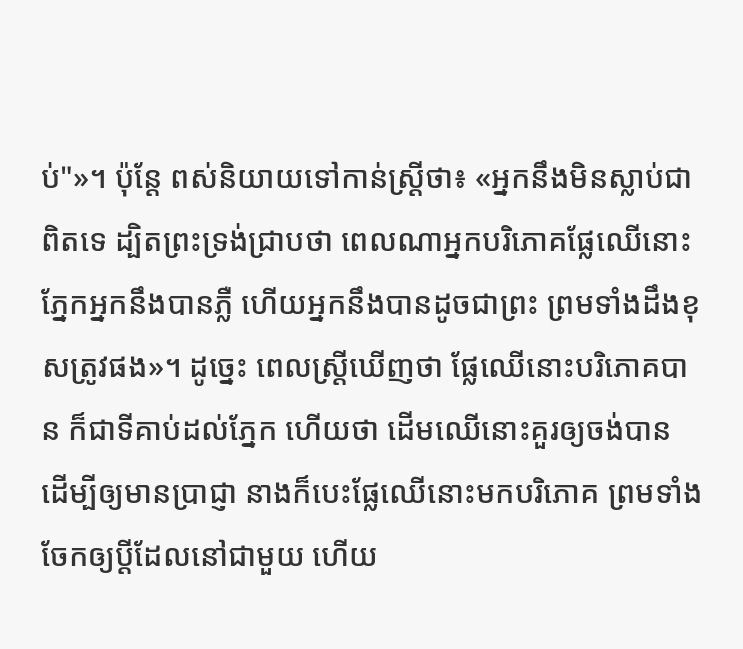ប់"»។ ប៉ុន្ដែ ពស់និយាយទៅកាន់ស្ត្រីថា៖ «អ្នកនឹងមិនស្លាប់ជាពិតទេ ដ្បិតព្រះទ្រង់ជ្រាបថា ពេលណាអ្នកបរិភោគផ្លែឈើនោះ ភ្នែកអ្នកនឹងបានភ្លឺ ហើយអ្នកនឹងបានដូចជាព្រះ ព្រមទាំងដឹងខុសត្រូវផង»។ ដូច្នេះ ពេលស្ត្រីឃើញថា ផ្លែឈើនោះបរិភោគបាន ក៏ជាទីគាប់ដល់ភ្នែក ហើយថា ដើមឈើនោះគួរឲ្យចង់បាន ដើម្បីឲ្យមានប្រាជ្ញា នាងក៏បេះផ្លែឈើនោះមកបរិភោគ ព្រមទាំងចែកឲ្យប្តីដែលនៅជាមួយ ហើយ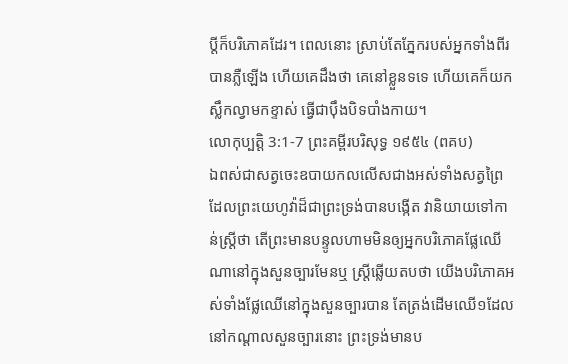ប្តីក៏បរិភោគដែរ។ ពេលនោះ ស្រាប់តែភ្នែករបស់អ្នកទាំងពីរបានភ្លឺឡើង ហើយគេដឹងថា គេនៅខ្លួនទទេ ហើយគេក៏យកស្លឹកល្វាមកខ្ទាស់ ធ្វើជាប៉ឹងបិទបាំងកាយ។
លោកុប្បត្តិ 3:1-7 ព្រះគម្ពីរបរិសុទ្ធ ១៩៥៤ (ពគប)
ឯពស់ជាសត្វចេះឧបាយកលលើសជាងអស់ទាំងសត្វព្រៃ ដែលព្រះយេហូវ៉ាដ៏ជាព្រះទ្រង់បានបង្កើត វានិយាយទៅកាន់ស្ត្រីថា តើព្រះមានបន្ទូលហាមមិនឲ្យអ្នកបរិភោគផ្លែឈើណានៅក្នុងសួនច្បារមែនឬ ស្ត្រីឆ្លើយតបថា យើងបរិភោគអស់ទាំងផ្លែឈើនៅក្នុងសួនច្បារបាន តែត្រង់ដើមឈើ១ដែលនៅកណ្តាលសួនច្បារនោះ ព្រះទ្រង់មានប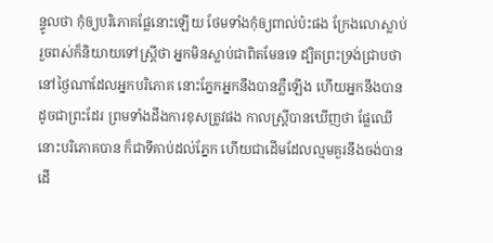ន្ទូលថា កុំឲ្យបរិភោគផ្លែនោះឡើយ ថែមទាំងកុំឲ្យពាល់ប៉ះផង ក្រែងលោស្លាប់ រួចពស់ក៏និយាយទៅស្ត្រីថា អ្នកមិនស្លាប់ជាពិតមែនទេ ដ្បិតព្រះទ្រង់ជ្រាបថា នៅថ្ងៃណាដែលអ្នកបរិភោគ នោះភ្នែកអ្នកនឹងបានភ្លឺឡើង ហើយអ្នកនឹងបានដូចជាព្រះដែរ ព្រមទាំងដឹងការខុសត្រូវផង កាលស្ត្រីបានឃើញថា ផ្លែឈើនោះបរិភោគបាន ក៏ជាទីគាប់ដល់ភ្នែក ហើយជាដើមដែលល្មមគួរនឹងចង់បាន ដើ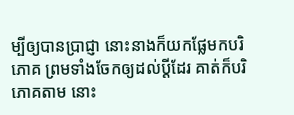ម្បីឲ្យបានប្រាជ្ញា នោះនាងក៏យកផ្លែមកបរិភោគ ព្រមទាំងចែកឲ្យដល់ប្ដីដែរ គាត់ក៏បរិភោគតាម នោះ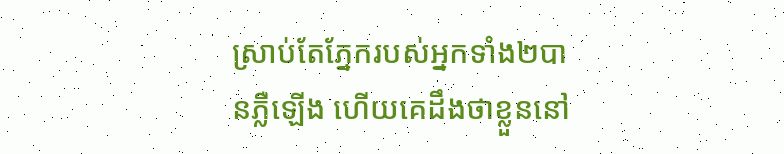ស្រាប់តែភ្នែករបស់អ្នកទាំង២បានភ្លឺឡើង ហើយគេដឹងថាខ្លួននៅ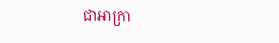ជាអាក្រា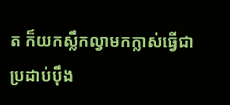ត ក៏យកស្លឹកល្វាមកក្លាស់ធ្វើជាប្រដាប់ប៉ឹង